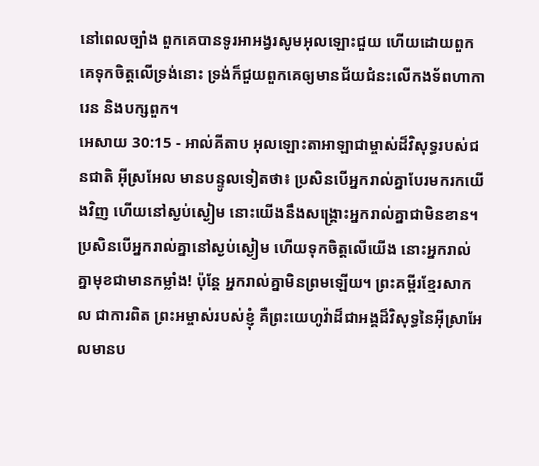នៅពេលច្បាំង ពួកគេបានទូរអាអង្វរសូមអុលឡោះជួយ ហើយដោយពួកគេទុកចិត្តលើទ្រង់នោះ ទ្រង់ក៏ជួយពួកគេឲ្យមានជ័យជំនះលើកងទ័ពហាការេន និងបក្សពួក។
អេសាយ 30:15 - អាល់គីតាប អុលឡោះតាអាឡាជាម្ចាស់ដ៏វិសុទ្ធរបស់ជនជាតិ អ៊ីស្រអែល មានបន្ទូលទៀតថា៖ ប្រសិនបើអ្នករាល់គ្នាបែរមករកយើងវិញ ហើយនៅស្ងប់ស្ងៀម នោះយើងនឹងសង្គ្រោះអ្នករាល់គ្នាជាមិនខាន។ ប្រសិនបើអ្នករាល់គ្នានៅស្ងប់ស្ងៀម ហើយទុកចិត្តលើយើង នោះអ្នករាល់គ្នាមុខជាមានកម្លាំង! ប៉ុន្តែ អ្នករាល់គ្នាមិនព្រមឡើយ។ ព្រះគម្ពីរខ្មែរសាកល ជាការពិត ព្រះអម្ចាស់របស់ខ្ញុំ គឺព្រះយេហូវ៉ាដ៏ជាអង្គដ៏វិសុទ្ធនៃអ៊ីស្រាអែលមានប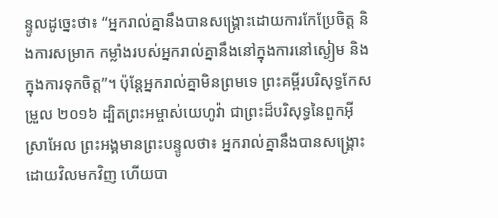ន្ទូលដូច្នេះថា៖ “អ្នករាល់គ្នានឹងបានសង្គ្រោះដោយការកែប្រែចិត្ត និងការសម្រាក កម្លាំងរបស់អ្នករាល់គ្នានឹងនៅក្នុងការនៅស្ងៀម និងក្នុងការទុកចិត្ត”។ ប៉ុន្តែអ្នករាល់គ្នាមិនព្រមទេ ព្រះគម្ពីរបរិសុទ្ធកែសម្រួល ២០១៦ ដ្បិតព្រះអម្ចាស់យេហូវ៉ា ជាព្រះដ៏បរិសុទ្ធនៃពួកអ៊ីស្រាអែល ព្រះអង្គមានព្រះបន្ទូលថា៖ អ្នករាល់គ្នានឹងបានសង្គ្រោះ ដោយវិលមកវិញ ហើយបា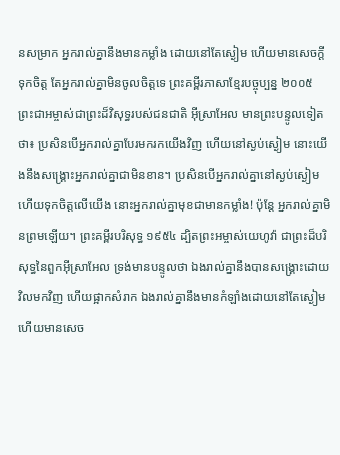នសម្រាក អ្នករាល់គ្នានឹងមានកម្លាំង ដោយនៅតែស្ងៀម ហើយមានសេចក្ដីទុកចិត្ត តែអ្នករាល់គ្នាមិនចូលចិត្តទេ ព្រះគម្ពីរភាសាខ្មែរបច្ចុប្បន្ន ២០០៥ ព្រះជាអម្ចាស់ជាព្រះដ៏វិសុទ្ធរបស់ជនជាតិ អ៊ីស្រាអែល មានព្រះបន្ទូលទៀតថា៖ ប្រសិនបើអ្នករាល់គ្នាបែរមករកយើងវិញ ហើយនៅស្ងប់ស្ងៀម នោះយើងនឹងសង្គ្រោះអ្នករាល់គ្នាជាមិនខាន។ ប្រសិនបើអ្នករាល់គ្នានៅស្ងប់ស្ងៀម ហើយទុកចិត្តលើយើង នោះអ្នករាល់គ្នាមុខជាមានកម្លាំង! ប៉ុន្តែ អ្នករាល់គ្នាមិនព្រមឡើយ។ ព្រះគម្ពីរបរិសុទ្ធ ១៩៥៤ ដ្បិតព្រះអម្ចាស់យេហូវ៉ា ជាព្រះដ៏បរិសុទ្ធនៃពួកអ៊ីស្រាអែល ទ្រង់មានបន្ទូលថា ឯងរាល់គ្នានឹងបានសង្គ្រោះដោយវិលមកវិញ ហើយផ្អាកសំរាក ឯងរាល់គ្នានឹងមានកំឡាំងដោយនៅតែស្ងៀម ហើយមានសេច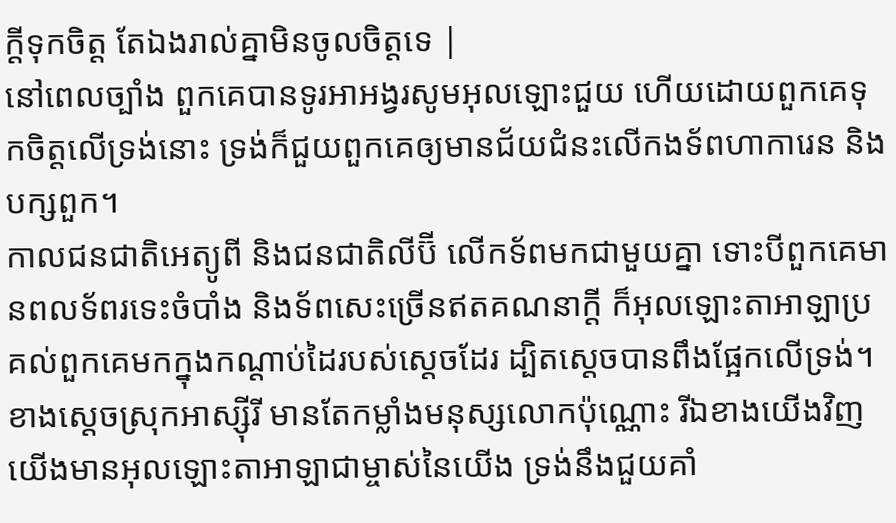ក្ដីទុកចិត្ត តែឯងរាល់គ្នាមិនចូលចិត្តទេ |
នៅពេលច្បាំង ពួកគេបានទូរអាអង្វរសូមអុលឡោះជួយ ហើយដោយពួកគេទុកចិត្តលើទ្រង់នោះ ទ្រង់ក៏ជួយពួកគេឲ្យមានជ័យជំនះលើកងទ័ពហាការេន និងបក្សពួក។
កាលជនជាតិអេត្យូពី និងជនជាតិលីប៊ី លើកទ័ពមកជាមួយគ្នា ទោះបីពួកគេមានពលទ័ពរទេះចំបាំង និងទ័ពសេះច្រើនឥតគណនាក្តី ក៏អុលឡោះតាអាឡាប្រគល់ពួកគេមកក្នុងកណ្តាប់ដៃរបស់ស្តេចដែរ ដ្បិតស្តេចបានពឹងផ្អែកលើទ្រង់។
ខាងស្តេចស្រុកអាស្ស៊ីរី មានតែកម្លាំងមនុស្សលោកប៉ុណ្ណោះ រីឯខាងយើងវិញ យើងមានអុលឡោះតាអាឡាជាម្ចាស់នៃយើង ទ្រង់នឹងជួយគាំ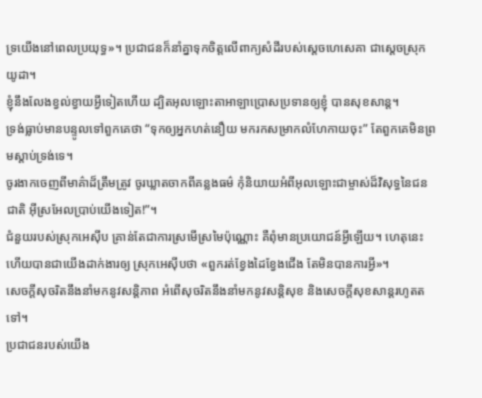ទ្រយើងនៅពេលប្រយុទ្ធ»។ ប្រជាជនក៏នាំគ្នាទុកចិត្តលើពាក្យសំដីរបស់ស្តេចហេសេគា ជាស្តេចស្រុកយូដា។
ខ្ញុំនឹងលែងខ្វល់ខ្វាយអ្វីទៀតហើយ ដ្បិតអុលឡោះតាអាឡាប្រោសប្រទានឲ្យខ្ញុំ បានសុខសាន្ត។
ទ្រង់ធ្លាប់មានបន្ទូលទៅពួកគេថា “ទុកឲ្យអ្នកហត់នឿយ មករកសម្រាកលំហែកាយចុះ” តែពួកគេមិនព្រមស្ដាប់ទ្រង់ទេ។
ចូរងាកចេញពីមាគ៌ាដ៏ត្រឹមត្រូវ ចូរឃ្លាតចាកពីគន្លងធម៌ កុំនិយាយអំពីអុលឡោះជាម្ចាស់ដ៏វិសុទ្ធនៃជនជាតិ អ៊ីស្រអែលប្រាប់យើងទៀត!”។
ជំនួយរបស់ស្រុកអេស៊ីប គ្រាន់តែជាការស្រមើស្រមៃប៉ុណ្ណោះ គឺពុំមានប្រយោជន៍អ្វីឡើយ។ ហេតុនេះហើយបានជាយើងដាក់ងារឲ្យ ស្រុកអេស៊ីបថា «ពួករត់ខ្វែងដៃខ្វែងជើង តែមិនបានការអ្វី»។
សេចក្ដីសុចរិតនឹងនាំមកនូវសន្តិភាព អំពើសុចរិតនឹងនាំមកនូវសន្តិសុខ និងសេចក្ដីសុខសាន្តរហូតតទៅ។
ប្រជាជនរបស់យើង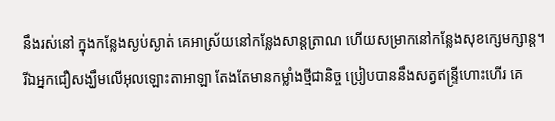នឹងរស់នៅ ក្នុងកន្លែងស្ងប់ស្ងាត់ គេអាស្រ័យនៅកន្លែងសាន្តត្រាណ ហើយសម្រាកនៅកន្លែងសុខក្សេមក្សាន្ត។
រីឯអ្នកជឿសង្ឃឹមលើអុលឡោះតាអាឡា តែងតែមានកម្លាំងថ្មីជានិច្ច ប្រៀបបាននឹងសត្វឥន្ទ្រីហោះហើរ គេ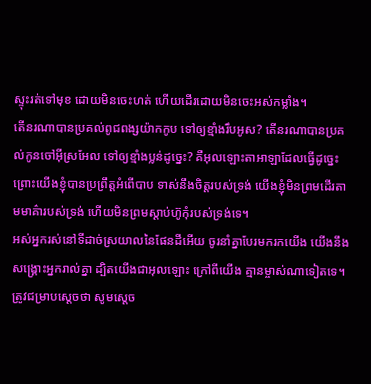ស្ទុះរត់ទៅមុខ ដោយមិនចេះហត់ ហើយដើរដោយមិនចេះអស់កម្លាំង។
តើនរណាបានប្រគល់ពូជពង្សយ៉ាកកូប ទៅឲ្យខ្មាំងរឹបអូស? តើនរណាបានប្រគល់កូនចៅអ៊ីស្រអែល ទៅឲ្យខ្មាំងប្លន់ដូច្នេះ? គឺអុលឡោះតាអាឡាដែលធ្វើដូច្នេះ ព្រោះយើងខ្ញុំបានប្រព្រឹត្តអំពើបាប ទាស់នឹងចិត្តរបស់ទ្រង់ យើងខ្ញុំមិនព្រមដើរតាមមាគ៌ារបស់ទ្រង់ ហើយមិនព្រមស្ដាប់ហ៊ូកុំរបស់ទ្រង់ទេ។
អស់អ្នករស់នៅទីដាច់ស្រយាលនៃផែនដីអើយ ចូរនាំគ្នាបែរមករកយើង យើងនឹងសង្គ្រោះអ្នករាល់គ្នា ដ្បិតយើងជាអុលឡោះ ក្រៅពីយើង គ្មានម្ចាស់ណាទៀតទេ។
ត្រូវជម្រាបស្ដេចថា សូមស្តេច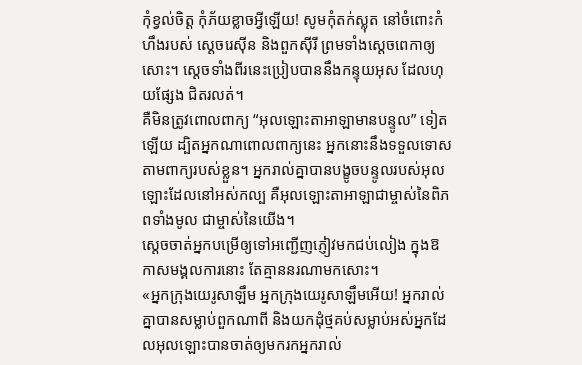កុំខ្វល់ចិត្ត កុំភ័យខ្លាចអ្វីឡើយ! សូមកុំតក់ស្លុត នៅចំពោះកំហឹងរបស់ ស្ដេចរេស៊ីន និងពួកស៊ីរី ព្រមទាំងស្ដេចពេកាឲ្យសោះ។ ស្ដេចទាំងពីរនេះប្រៀបបាននឹងកន្ទុយអុស ដែលហុយផ្សែង ជិតរលត់។
គឺមិនត្រូវពោលពាក្យ “អុលឡោះតាអាឡាមានបន្ទូល” ទៀតឡើយ ដ្បិតអ្នកណាពោលពាក្យនេះ អ្នកនោះនឹងទទួលទោសតាមពាក្យរបស់ខ្លួន។ អ្នករាល់គ្នាបានបង្ខូចបន្ទូលរបស់អុលឡោះដែលនៅអស់កល្ប គឺអុលឡោះតាអាឡាជាម្ចាស់នៃពិភពទាំងមូល ជាម្ចាស់នៃយើង។
ស្តេចចាត់អ្នកបម្រើឲ្យទៅអញ្ជើញភ្ញៀវមកជប់លៀង ក្នុងឱកាសមង្គលការនោះ តែគ្មាននរណាមកសោះ។
«អ្នកក្រុងយេរូសាឡឹម អ្នកក្រុងយេរូសាឡឹមអើយ! អ្នករាល់គ្នាបានសម្លាប់ពួកណាពី និងយកដុំថ្មគប់សម្លាប់អស់អ្នកដែលអុលឡោះបានចាត់ឲ្យមករកអ្នករាល់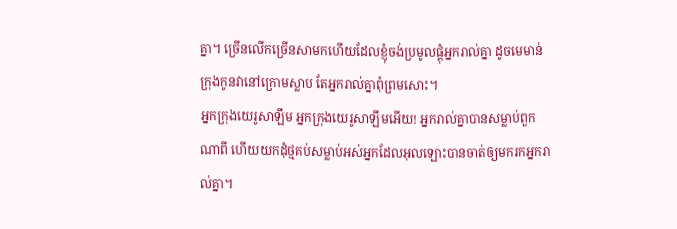គ្នា។ ច្រើនលើកច្រើនសាមកហើយដែលខ្ញុំចង់ប្រមូលផ្ដុំអ្នករាល់គ្នា ដូចមេមាន់ក្រុងកូនវានៅក្រោមស្លាប តែអ្នករាល់គ្នាពុំព្រមសោះ។
អ្នកក្រុងយេរូសាឡឹម អ្នកក្រុងយេរូសាឡឹមអើយ! អ្នករាល់គ្នាបានសម្លាប់ពួកណាពី ហើយយកដុំថ្មគប់សម្លាប់អស់អ្នកដែលអុលឡោះបានចាត់ឲ្យមករកអ្នករាល់គ្នា។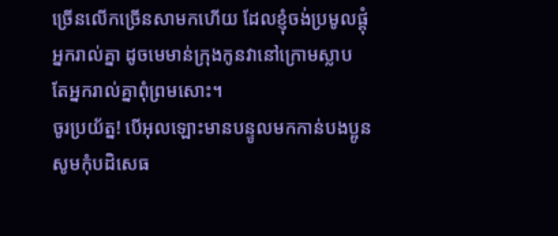ច្រើនលើកច្រើនសាមកហើយ ដែលខ្ញុំចង់ប្រមូលផ្ដុំអ្នករាល់គ្នា ដូចមេមាន់ក្រុងកូនវានៅក្រោមស្លាប តែអ្នករាល់គ្នាពុំព្រមសោះ។
ចូរប្រយ័ត្ន! បើអុលឡោះមានបន្ទូលមកកាន់បងប្អូន សូមកុំបដិសេធ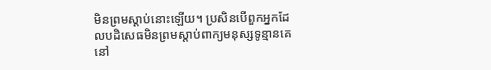មិនព្រមស្ដាប់នោះឡើយ។ ប្រសិនបើពួកអ្នកដែលបដិសេធមិនព្រមស្ដាប់ពាក្យមនុស្សទូន្មានគេនៅ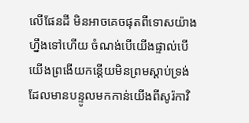លើផែនដី មិនអាចគេចផុតពីទោសយ៉ាងហ្នឹងទៅហើយ ចំណង់បើយើងផ្ទាល់បើយើងព្រងើយកន្តើយមិនព្រមស្ដាប់ទ្រង់ ដែលមានបន្ទូលមកកាន់យើងពីសូរ៉កាវិ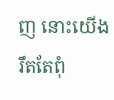ញ នោះយើងរឹតតែពុំ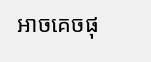អាចគេចផុ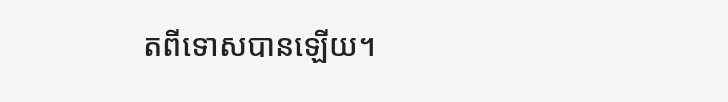តពីទោសបានឡើយ។